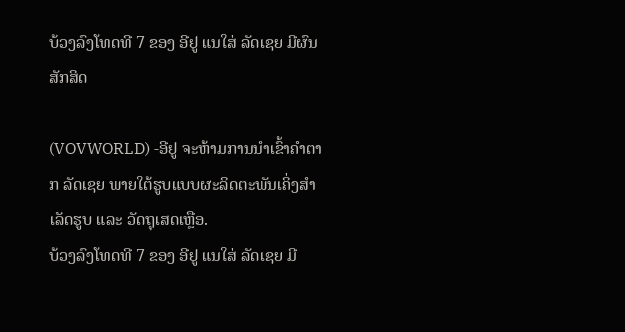ບ້ວງລົງໂທດທີ 7 ຂອງ ອີຢູ ແນໃສ່ ລັດເຊຍ ມີຜົນສັກສິດ

(VOVWORLD) -ອີຢູ ຈະຫ້າມການນຳເຂົ້າຄຳຕາກ ລັດເຊຍ ພາຍໃຕ້ຮູບແບບຜະລິດຕະພັນເຄິ່ງສຳເລັດຮູບ ແລະ ວັດຖຸເສດເຫຼືອ.
ບ້ວງລົງໂທດທີ 7 ຂອງ ອີຢູ ແນໃສ່ ລັດເຊຍ ມີ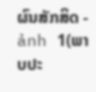ຜົນສັກສິດ - ảnh 1(ພາບປະ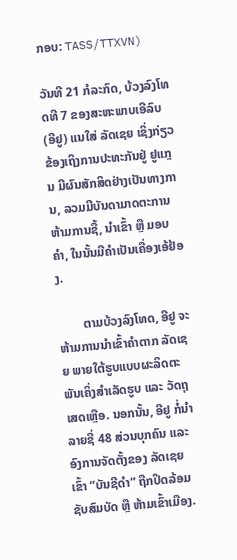ກອບ: TASS/TTXVN)

ວັນທີ 21 ກໍລະກົດ, ບ້ວງລົງໂທດທີ 7 ຂອງສະຫະພາບເອີລົບ (ອີຢູ) ແນໃສ່ ລັດເຊຍ ເຊິ່ງກ່ຽວຂ້ອງເຖິງການປະທະກັນຢູ່ ຢູແກຼນ ມີຜົນສັກສິດຢ່າງເປັນທາງການ, ລວມມີບັນດາມາດຕະການຫ້າມການຊື້, ນຳເຂົ້າ ຫຼື ມອບຄຳ, ໃນນັ້ນມີຄຳເປັນເຄື່ອງເອ້ຢ້ອງ.

        ຕາມບ້ວງລົງໂທດ, ອີຢູ ຈະຫ້າມການນຳເຂົ້າຄຳຕາກ ລັດເຊຍ ພາຍໃຕ້ຮູບແບບຜະລິດຕະພັນເຄິ່ງສຳເລັດຮູບ ແລະ ວັດຖຸເສດເຫຼືອ. ນອກນັ້ນ, ອີຢູ ກໍ່ນຳລາຍຊື່ 48 ສ່ວນບຸກຄົນ ແລະ ອົງການຈັດຕັ້ງຂອງ ລັດເຊຍ ເຂົ້າ “ບັນຊີດຳ” ຖືກປິດລ້ອມຊັບສົມບັດ ຫຼື ຫ້າມເຂົ້າເມືອງ.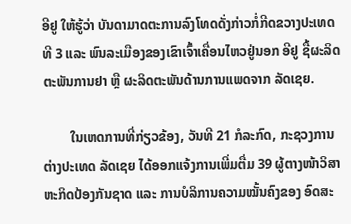ອີຢູ ໃຫ້ຮູ້ວ່າ ບັນດາມາດຕະການລົງໂທດດັ່ງກ່າວກໍ່ກີດຂວາງປະເທດທີ 3 ແລະ ພົນລະເມືອງຂອງເຂົາເຈົ້າເຄື່ອນໄຫວຢູ່ນອກ ອີຢູ ຊື້ຜະລິດຕະພັນການຢາ ຫຼື ຜະລິດຕະພັນດ້ານການແພດຈາກ ລັດເຊຍ.

        ໃນເຫດການທີ່ກ່ຽວຂ້ອງ, ວັນທີ 21 ກໍລະກົດ, ກະຊວງການຕ່າງປະເທດ ລັດເຊຍ ໄດ້ອອກແຈ້ງການເພີ່ມຕື່ມ 39 ຜູ້ຕາງໜ້າວິສາຫະກິດປ້ອງກັນຊາດ ແລະ ການບໍລິການຄວາມໝັ້ນຄົງຂອງ ອົດສະ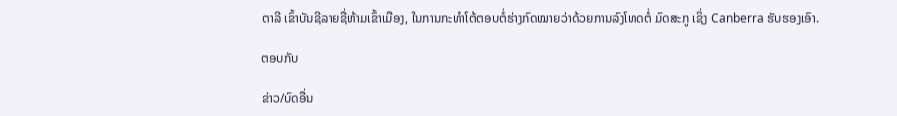ຕາລີ ເຂົ້າບັນຊີລາຍຊື່ຫ້າມເຂົ້າເມືອງ, ໃນການກະທຳໂຕ້ຕອບຕໍ່ຮ່າງກົດໝາຍວ່າດ້ວຍການລົງໂທດຕໍ່ ມົດສະກູ ເຊິ່ງ Canberra ຮັບຮອງເອົາ.

ຕອບກັບ

ຂ່າວ/ບົດອື່ນ